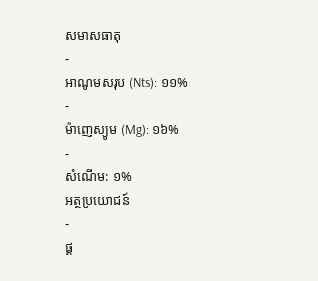សមាសធាតុ
-
អាណូមសរុប (Nts): ១១%
-
ម៉ាញេស្យូម (Mg): ១៦%
-
សំណើម: ១%
អត្ថប្រយោជន៍
-
ផ្គ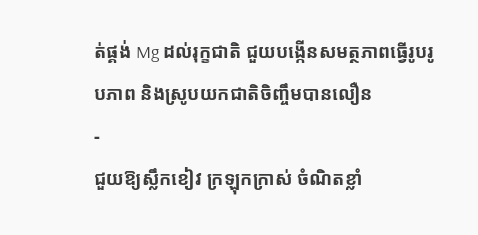ត់ផ្គង់ Mg ដល់រុក្ខជាតិ ជួយបង្កើនសមត្ថភាពធ្វើរូបរូបភាព និងស្រូបយកជាតិចិញ្ចឹមបានលឿន
-
ជួយឱ្យស្លឹកខៀវ ក្រឡុកក្រាស់ ចំណិតខ្លាំ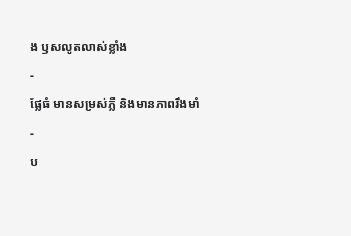ង ឫសលូតលាស់ខ្លាំង
-
ផ្លែធំ មានសម្រស់ភ្លឺ និងមានភាពរឹងមាំ
-
ប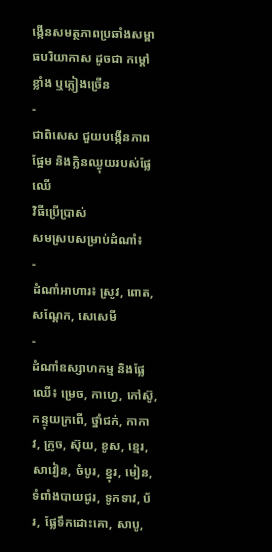ង្កើនសមត្ថភាពប្រឆាំងសម្ពាធបរិយាកាស ដូចជា កម្ដៅខ្លាំង ឬភ្លៀងច្រើន
-
ជាពិសេស ជួយបង្កើនភាពផ្អែម និងក្លិនឈ្ងុយរបស់ផ្លែឈើ
វិធីប្រើប្រាស់
សមស្របសម្រាប់ដំណាំ៖
-
ដំណាំអាហារ៖ ស្រូវ, ពោត, សណ្តែក, សេសេមី
-
ដំណាំឧស្សាហកម្ម និងផ្លែឈើ៖ ម្រេច, កាហ្វេ, កៅស៊ូ, កន្ទុយក្រពើ, ថ្នាំជក់, កាកាវ, ក្រូច, ស៊ុយ, ខូស, ខ្មេរ, សាវៀន, ចំបូរ, ខ្នុរ, មៀន, ទំពាំងបាយជូរ, ទូកទាវ, ប័រ, ផ្លែទឹកដោះគោ, សាបូ,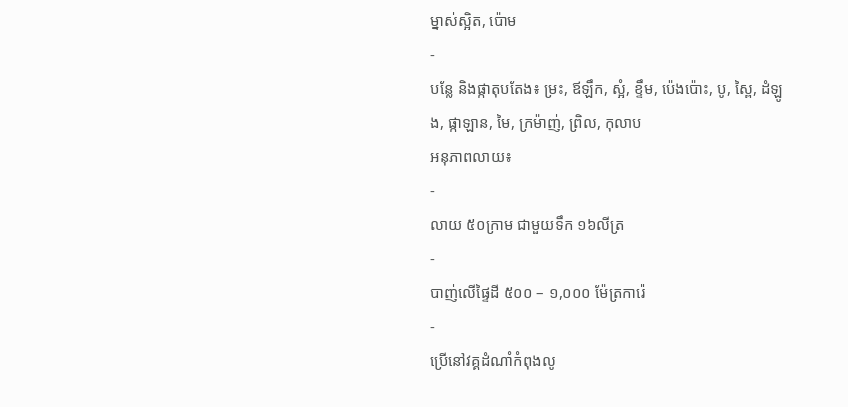ម្នាស់ស្អិត, ប៉ោម
-
បន្លែ និងផ្កាតុបតែង៖ ម្រះ, ឪឡឹក, ស្អំ, ខ្ទឹម, ប៉េងប៉ោះ, បូ, ស្ពៃ, ដំឡូង, ផ្កាឡាន, មៃ, ក្រម៉ាញ់, ព្រិល, កុលាប
អនុភាពលាយ៖
-
លាយ ៥០ក្រាម ជាមួយទឹក ១៦លីត្រ
-
បាញ់លើផ្ទៃដី ៥០០ – ១,០០០ ម៉ែត្រការ៉េ
-
ប្រើនៅវគ្គដំណាំកំពុងលូ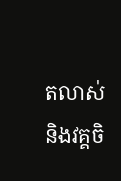តលាស់ និងវគ្គចិ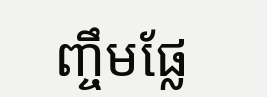ញ្ចឹមផ្លែ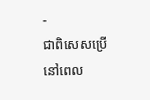-
ជាពិសេសប្រើនៅពេល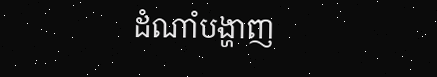ដំណាំបង្ហាញ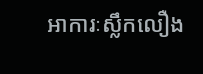អាការៈស្លឹកលឿង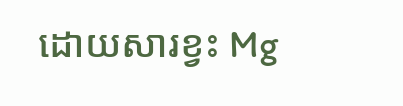ដោយសារខ្វះ Mg